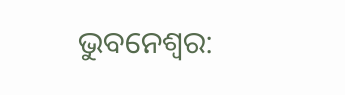ଭୁବନେଶ୍ୱର: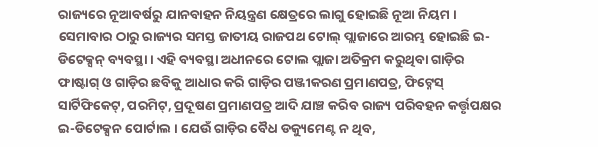ରାଜ୍ୟରେ ନୂଆବର୍ଷରୁ ଯାନବାହନ ନିୟନ୍ତ୍ରଣ କ୍ଷେତ୍ରରେ ଲାଗୁ ହୋଇଛି ନୂଆ ନିୟମ । ସେମାବାର ଠାରୁ ରାଜ୍ୟର ସମସ୍ତ ଜାତୀୟ ରାଜପଥ ଟୋଲ୍ ପ୍ଲାଜାରେ ଆରମ୍ଭ ହୋଇଛି ଇ-ଡିଟେକ୍ସନ୍ ବ୍ୟବସ୍ଥା । ଏହି ବ୍ୟବସ୍ଥା ଅଧୀନରେ ଟୋଲ ପ୍ଲାଜା ଅତିକ୍ରମ କରୁଥିବା ଗାଡ଼ିର ଫାଷ୍ଟାଗ୍ ଓ ଗାଡ଼ିର ଛବିକୁ ଆଧାର କରି ଗାଡ଼ିର ପଞ୍ଜୀକରଣ ପ୍ରମାଣପତ୍ର, ଫିଟ୍ନେସ୍ ସାର୍ଟିଫିକେଟ୍, ପରମିଟ୍, ପ୍ରଦୂଷଣ ପ୍ରମାଣପତ୍ର ଆଦି ଯାଞ୍ଚ କରିବ ରାଜ୍ୟ ପରିବହନ କର୍ତ୍ତୃପକ୍ଷର ଇ-ଡିଟେକ୍ସନ ପୋର୍ଟାଲ । ଯେଉଁ ଗାଡ଼ିର ବୈଧ ଡକ୍ୟୁମେଣ୍ଟ ନ ଥିବ,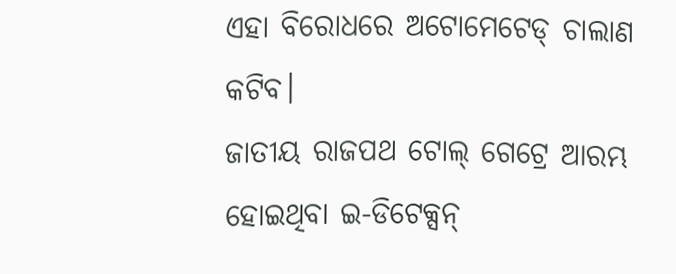ଏହା ବିରୋଧରେ ଅଟୋମେଟେଡ୍ ଚାଲାଣ କଟିବ।
ଜାତୀୟ ରାଜପଥ ଟୋଲ୍ ଗେଟ୍ରେ ଆରମ୍ଭ ହୋଇଥିବା ଇ-ଡିଟେକ୍ସନ୍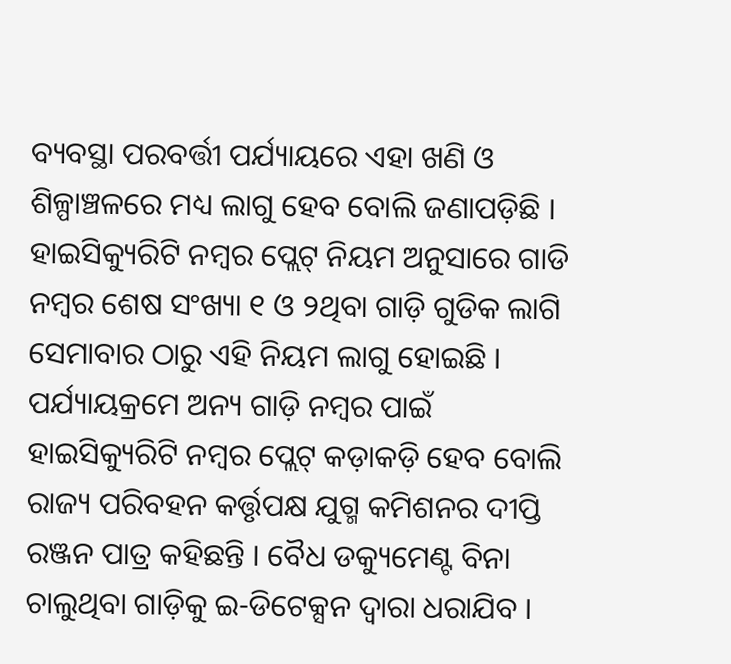ବ୍ୟବସ୍ଥା ପରବର୍ତ୍ତୀ ପର୍ଯ୍ୟାୟରେ ଏହା ଖଣି ଓ ଶିଳ୍ପାଞ୍ଚଳରେ ମଧ୍ୟ ଲାଗୁ ହେବ ବୋଲି ଜଣାପଡ଼ିଛି । ହାଇସିକ୍ୟୁରିଟି ନମ୍ବର ପ୍ଲେଟ୍ ନିୟମ ଅନୁସାରେ ଗାଡି ନମ୍ବର ଶେଷ ସଂଖ୍ୟା ୧ ଓ ୨ଥିବା ଗାଡ଼ି ଗୁଡିକ ଲାଗି ସେମାବାର ଠାରୁ ଏହି ନିୟମ ଲାଗୁ ହୋଇଛି । ପର୍ଯ୍ୟାୟକ୍ରମେ ଅନ୍ୟ ଗାଡ଼ି ନମ୍ବର ପାଇଁ ହାଇସିକ୍ୟୁରିଟି ନମ୍ବର ପ୍ଲେଟ୍ କଡ଼ାକଡ଼ି ହେବ ବୋଲି ରାଜ୍ୟ ପରିବହନ କର୍ତ୍ତୃପକ୍ଷ ଯୁଗ୍ମ କମିଶନର ଦୀପ୍ତି ରଞ୍ଜନ ପାତ୍ର କହିଛନ୍ତି । ବୈଧ ଡକ୍ୟୁମେଣ୍ଟ ବିନା ଚାଲୁଥିବା ଗାଡ଼ିକୁ ଇ-ଡିଟେକ୍ସନ ଦ୍ୱାରା ଧରାଯିବ ।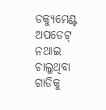ଡକ୍ୟୁମେଣ୍ଟ ଅପଡେଟ୍ ନଥାଇ ଚାଲୁଥିବା ଗାଡିକୁ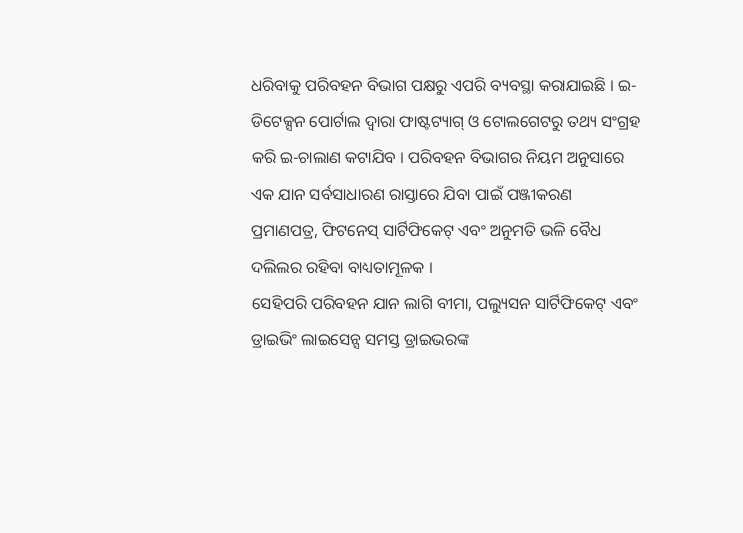ଧରିବାକୁ ପରିବହନ ବିଭାଗ ପକ୍ଷରୁ ଏପରି ବ୍ୟବସ୍ଥା କରାଯାଇଛି । ଇ-ଡିଟେକ୍ସନ ପୋର୍ଟାଲ ଦ୍ୱାରା ଫାଷ୍ଟଟ୍ୟାଗ୍ ଓ ଟୋଲଗେଟରୁ ତଥ୍ୟ ସଂଗ୍ରହ କରି ଇ-ଚାଲାଣ କଟାଯିବ । ପରିବହନ ବିଭାଗର ନିୟମ ଅନୁସାରେ ଏକ ଯାନ ସର୍ବସାଧାରଣ ରାସ୍ତାରେ ଯିବା ପାଇଁ ପଞ୍ଜୀକରଣ ପ୍ରମାଣପତ୍ର, ଫିଟନେସ୍ ସାର୍ଟିଫିକେଟ୍ ଏବଂ ଅନୁମତି ଭଳି ବୈଧ ଦଲିଲର ରହିବା ବାଧ୍ୟତାମୂଳକ ।
ସେହିପରି ପରିବହନ ଯାନ ଲାଗି ବୀମା, ପଲ୍ୟୁସନ ସାର୍ଟିଫିକେଟ୍ ଏବଂ ଡ୍ରାଇଭିଂ ଲାଇସେନ୍ସ ସମସ୍ତ ଡ୍ରାଇଭରଙ୍କ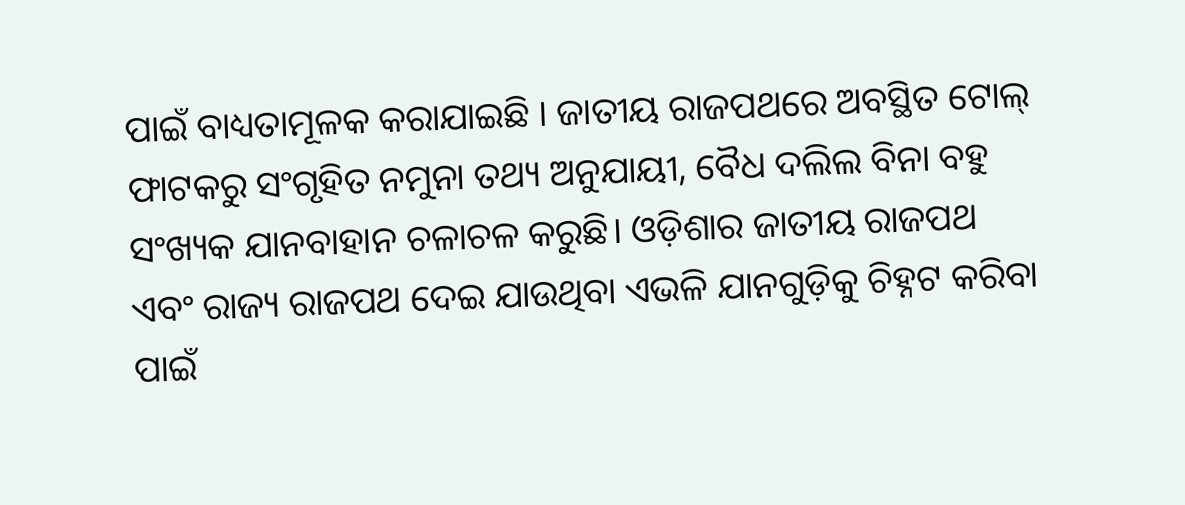ପାଇଁ ବାଧ୍ୟତାମୂଳକ କରାଯାଇଛି । ଜାତୀୟ ରାଜପଥରେ ଅବସ୍ଥିତ ଟୋଲ୍ ଫାଟକରୁ ସଂଗୃହିତ ନମୁନା ତଥ୍ୟ ଅନୁଯାୟୀ, ବୈଧ ଦଲିଲ ବିନା ବହୁ ସଂଖ୍ୟକ ଯାନବାହାନ ଚଳାଚଳ କରୁଛି। ଓଡ଼ିଶାର ଜାତୀୟ ରାଜପଥ ଏବଂ ରାଜ୍ୟ ରାଜପଥ ଦେଇ ଯାଉଥିବା ଏଭଳି ଯାନଗୁଡ଼ିକୁ ଚିହ୍ନଟ କରିବା ପାଇଁ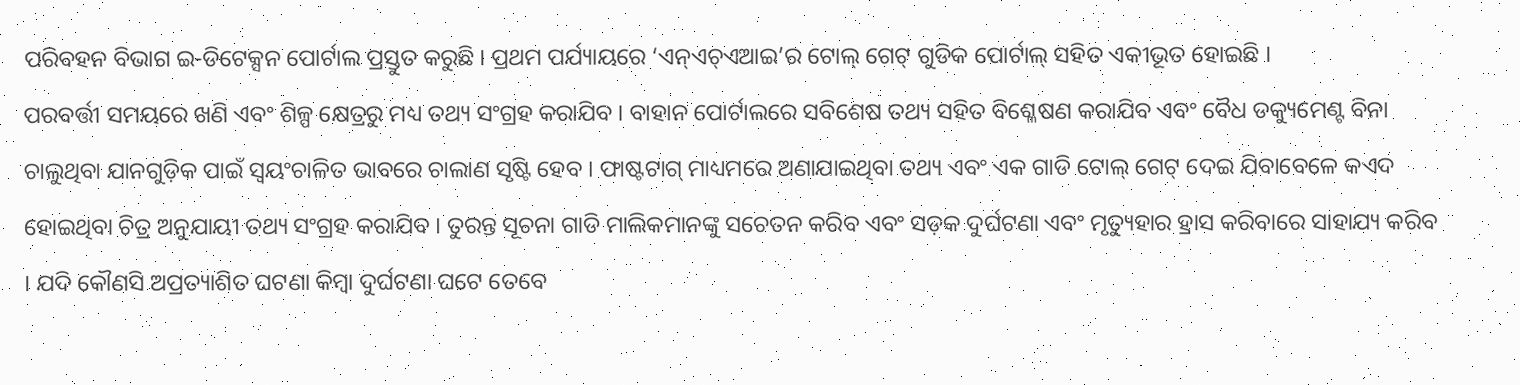ପରିବହନ ବିଭାଗ ଇ-ଡିଟେକ୍ସନ ପୋର୍ଟାଲ ପ୍ରସ୍ତୁତ କରୁଛି । ପ୍ରଥମ ପର୍ଯ୍ୟାୟରେ ‘ଏନ୍ଏଚ୍ଏଆଇ’ର ଟୋଲ୍ ଗେଟ୍ ଗୁଡିକ ପୋର୍ଟାଲ୍ ସହିତ ଏକୀଭୂତ ହୋଇଛି ।
ପରବର୍ତ୍ତୀ ସମୟରେ ଖଣି ଏବଂ ଶିଳ୍ପ କ୍ଷେତ୍ରରୁ ମଧ୍ୟ ତଥ୍ୟ ସଂଗ୍ରହ କରାଯିବ । ବାହାନ ପୋର୍ଟାଲରେ ସବିଶେଷ ତଥ୍ୟ ସହିତ ବିଶ୍ଳେଷଣ କରାଯିବ ଏବଂ ବୈଧ ଡକ୍ୟୁମେଣ୍ଟ ବିନା ଚାଲୁଥିବା ଯାନଗୁଡ଼ିକ ପାଇଁ ସ୍ୱୟଂଚାଳିତ ଭାବରେ ଚାଲାଣ ସୃଷ୍ଟି ହେବ । ଫାଷ୍ଟଟାଗ୍ ମାଧ୍ୟମରେ ଅଣାଯାଇଥିବା ତଥ୍ୟ ଏବଂ ଏକ ଗାଡି ଟୋଲ୍ ଗେଟ୍ ଦେଇ ଯିବାବେଳେ କଏଦ ହୋଇଥିବା ଚିତ୍ର ଅନୁଯାୟୀ ତଥ୍ୟ ସଂଗ୍ରହ କରାଯିବ । ତୁରନ୍ତ ସୂଚନା ଗାଡି ମାଲିକମାନଙ୍କୁ ସଚେତନ କରିବ ଏବଂ ସଡ଼କ ଦୁର୍ଘଟଣା ଏବଂ ମୃତ୍ୟୁହାର ହ୍ରାସ କରିବାରେ ସାହାଯ୍ୟ କରିବ । ଯଦି କୌଣସି ଅପ୍ରତ୍ୟାଶିତ ଘଟଣା କିମ୍ବା ଦୁର୍ଘଟଣା ଘଟେ ତେବେ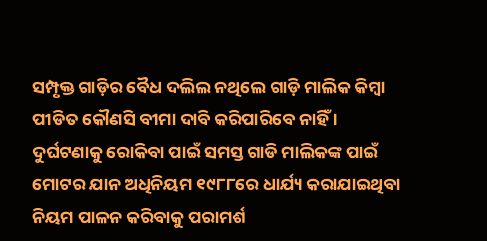ସମ୍ପୃକ୍ତ ଗାଡ଼ିର ବୈଧ ଦଲିଲ ନଥିଲେ ଗାଡ଼ି ମାଲିକ କିମ୍ବା ପୀଡିତ କୌଣସି ବୀମା ଦାବି କରିପାରିବେ ନାହିଁ । ଦୁର୍ଘଟଣାକୁ ରୋକିବା ପାଇଁ ସମସ୍ତ ଗାଡି ମାଲିକଙ୍କ ପାଇଁ ମୋଟର ଯାନ ଅଧିନିୟମ ୧୯୮୮ରେ ଧାର୍ଯ୍ୟ କରାଯାଇଥିବା ନିୟମ ପାଳନ କରିବାକୁ ପରାମର୍ଶ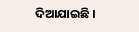ଦିଆଯାଇଛି ।